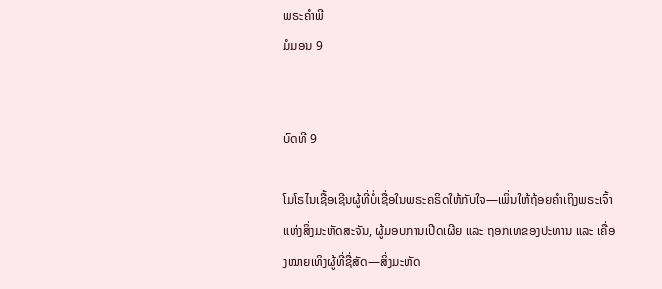ພຣະຄຳພີ
ມໍມອນ 9


ບົດທີ 9

ໂມໂຣໄນເຊື້ອເຊີນຜູ້ທີ່ບໍ່ເຊື່ອໃນພຣະຄຣິດໃຫ້ກັບໃຈ—ເພິ່ນໃຫ້ຖ້ອຍຄຳເຖິງພຣະເຈົ້າແຫ່ງສິ່ງມະຫັດສະຈັນ, ຜູ້ມອບການເປີດເຜີຍ ແລະ ຖອກເທຂອງປະທານ ແລະ ເຄື່ອງໝາຍເທິງຜູ້ທີ່ຊື່ສັດ—ສິ່ງມະຫັດ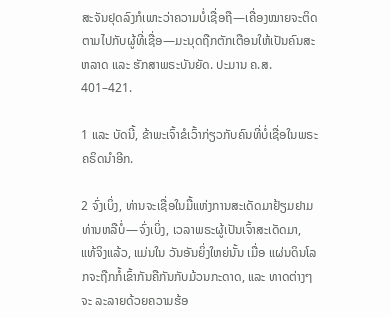ສະຈັນຢຸດລົງກໍເພາະວ່າຄວາມບໍ່ເຊື່ອຖື—ເຄື່ອງໝາຍຈະຕິດຕາມໄປກັບຜູ້ທີ່ເຊື່ອ—ມະນຸດຖືກຕັກເຕືອນໃຫ້ເປັນຄົນສະຫລາດ ແລະ ຮັກສາພຣະບັນຍັດ. ປະມານ ຄ.ສ. 401–421.

1 ແລະ ບັດນີ້, ຂ້າພະເຈົ້າຂໍເວົ້າກ່ຽວກັບຄົນທີ່ບໍ່ເຊື່ອໃນພຣະຄຣິດນຳອີກ.

2 ຈົ່ງເບິ່ງ, ທ່ານຈະເຊື່ອໃນມື້ແຫ່ງການສະເດັດມາຢ້ຽມຢາມທ່ານຫລືບໍ່—ຈົ່ງເບິ່ງ, ເວລາພຣະຜູ້ເປັນເຈົ້າສະເດັດມາ, ແທ້ຈິງແລ້ວ, ແມ່ນໃນ ວັນອັນຍິ່ງໃຫຍ່ນັ້ນ ເມື່ອ ແຜ່ນດິນໂລກຈະຖືກກໍ້ເຂົ້າກັນຄືກັນກັບມ້ວນກະດາດ, ແລະ ທາດຕ່າງໆຈະ ລະລາຍດ້ວຍຄວາມຮ້ອ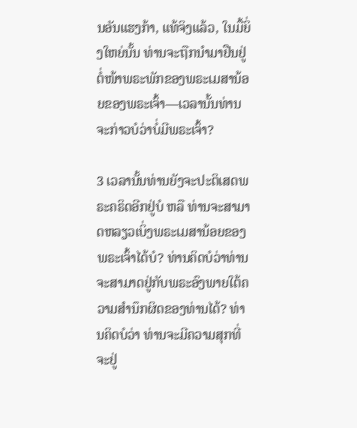ນອັນແຮງກ້າ, ແທ້ຈິງແລ້ວ, ໃນມື້ຍິ່ງໃຫຍ່ນັ້ນ ທ່ານຈະຖືກນຳມາຢືນຢູ່ຕໍ່ໜ້າພຣະພັກຂອງພຣະເມສານ້ອຍຂອງພຣະເຈົ້າ—ເວລານັ້ນທ່ານຈະກ່າວບໍວ່າບໍ່ມີພຣະເຈົ້າ?

3 ເວລານັ້ນທ່ານຍັງຈະປະຕິເສດພຣະຄຣິດອີກຢູ່ບໍ ຫລື ທ່ານຈະສາມາດຫລຽວເບິ່ງພຣະເມສານ້ອຍຂອງພຣະເຈົ້າໄດ້ບໍ? ທ່ານຄິດບໍວ່າທ່ານຈະສາມາດຢູ່ກັບພຣະອົງພາຍໃຕ້ຄວາມສຳນຶກຜິດຂອງທ່ານໄດ້? ທ່ານຄິດບໍວ່າ ທ່ານຈະມີຄວາມສຸກທີ່ຈະຢູ່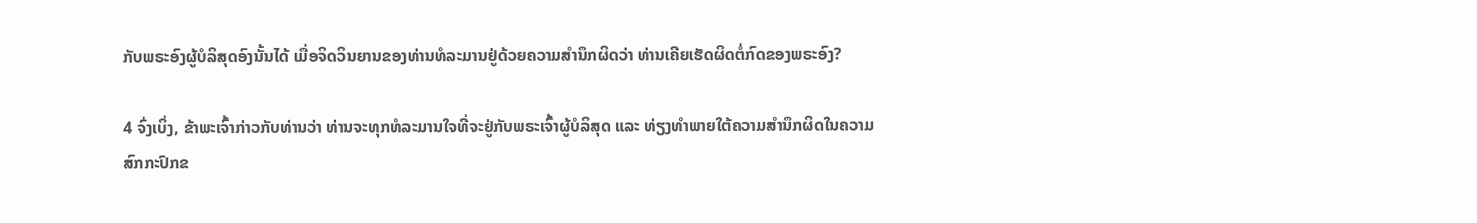ກັບພຣະອົງຜູ້ບໍລິສຸດອົງນັ້ນໄດ້ ເມື່ອຈິດວິນຍານຂອງທ່ານທໍລະມານຢູ່ດ້ວຍຄວາມສຳນຶກຜິດວ່າ ທ່ານເຄີຍເຮັດຜິດຕໍ່ກົດຂອງພຣະອົງ?

4 ຈົ່ງເບິ່ງ, ຂ້າພະເຈົ້າກ່າວກັບທ່ານວ່າ ທ່ານຈະທຸກທໍລະມານໃຈທີ່ຈະຢູ່ກັບພຣະເຈົ້າຜູ້ບໍລິສຸດ ແລະ ທ່ຽງທຳພາຍໃຕ້ຄວາມສຳນຶກຜິດໃນຄວາມສົກກະປົກຂ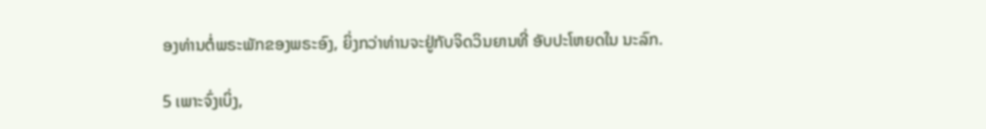ອງທ່ານຕໍ່ພຣະພັກຂອງພຣະອົງ, ຍິ່ງກວ່າທ່ານຈະຢູ່ກັບຈິດວິນຍານທີ່ ອັບປະໂຫຍດໃນ ນະລົກ.

5 ເພາະຈົ່ງເບິ່ງ,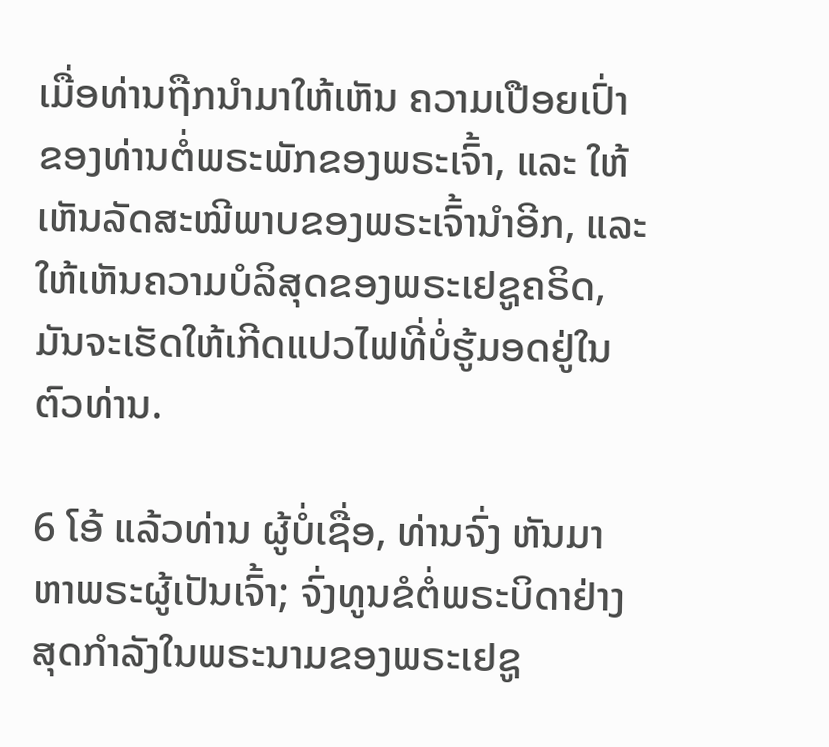ເມື່ອທ່ານຖືກນຳມາໃຫ້ເຫັນ ຄວາມເປືອຍເປົ່າຂອງທ່ານຕໍ່ພຣະພັກຂອງພຣະເຈົ້າ, ແລະ ໃຫ້ເຫັນລັດສະໝີພາບຂອງພຣະເຈົ້ານຳອີກ, ແລະ ໃຫ້ເຫັນຄວາມບໍລິສຸດຂອງພຣະເຢຊູຄຣິດ, ມັນຈະເຮັດໃຫ້ເກີດແປວໄຟທີ່ບໍ່ຮູ້ມອດຢູ່ໃນຕົວທ່ານ.

6 ໂອ້ ແລ້ວທ່ານ ຜູ້ບໍ່ເຊື່ອ, ທ່ານຈົ່ງ ຫັນມາຫາພຣະຜູ້ເປັນເຈົ້າ; ຈົ່ງທູນຂໍຕໍ່ພຣະບິດາຢ່າງສຸດກຳລັງໃນພຣະນາມຂອງພຣະເຢຊູ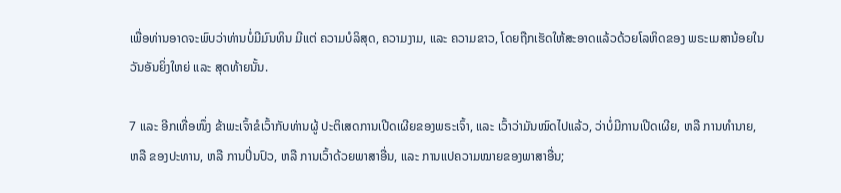ເພື່ອທ່ານອາດຈະພົບວ່າທ່ານບໍ່ມີມົນທິນ ມີແຕ່ ຄວາມບໍລິສຸດ, ຄວາມງາມ, ແລະ ຄວາມຂາວ, ໂດຍຖືກເຮັດໃຫ້ສະອາດແລ້ວດ້ວຍໂລຫິດຂອງ ພຣະເມສານ້ອຍໃນວັນອັນຍິ່ງໃຫຍ່ ແລະ ສຸດທ້າຍນັ້ນ.

7 ແລະ ອີກເທື່ອໜຶ່ງ ຂ້າພະເຈົ້າຂໍເວົ້າກັບທ່ານຜູ້ ປະຕິເສດການເປີດເຜີຍຂອງພຣະເຈົ້າ, ແລະ ເວົ້າວ່າມັນໝົດໄປແລ້ວ, ວ່າບໍ່ມີການເປີດເຜີຍ, ຫລື ການທຳນາຍ, ຫລື ຂອງປະທານ, ຫລື ການປິ່ນປົວ, ຫລື ການເວົ້າດ້ວຍພາສາອື່ນ, ແລະ ການແປຄວາມໝາຍຂອງພາສາອື່ນ;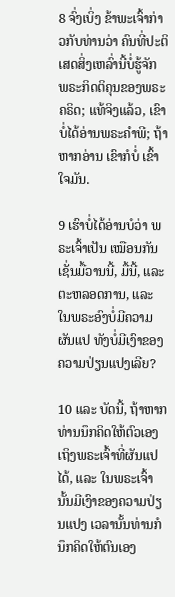8 ຈົ່ງເບິ່ງ ຂ້າພະເຈົ້າກ່າວກັບທ່ານວ່າ ຄົນທີ່ປະຕິເສດສິ່ງເຫລົ່ານີ້ບໍ່ຮູ້ຈັກ ພຣະກິດຕິຄຸນຂອງພຣະຄຣິດ; ແທ້ຈິງແລ້ວ, ເຂົາບໍ່ໄດ້ອ່ານພຣະຄຳພີ; ຖ້າຫາກອ່ານ ເຂົາກໍບໍ່ ເຂົ້າໃຈມັນ.

9 ເຮົາບໍ່ໄດ້ອ່ານບໍວ່າ ພຣະເຈົ້າເປັນ ເໝືອນກັນເຊັ່ນມື້ວານນີ້, ມື້ນີ້, ແລະ ຕະຫລອດການ, ແລະ ໃນພຣະອົງບໍ່ມີຄວາມຜັນແປ ທັງບໍ່ມີເງົາຂອງຄວາມປ່ຽນແປງເລີຍ?

10 ແລະ ບັດນີ້, ຖ້າຫາກທ່ານນຶກຄິດໃຫ້ຕົວເອງເຖິງພຣະເຈົ້າທີ່ຜັນແປໄດ້, ແລະ ໃນພຣະເຈົ້ານັ້ນມີເງົາຂອງຄວາມປ່ຽນແປງ ເວລານັ້ນທ່ານກໍນຶກຄິດໃຫ້ຕົນເອງ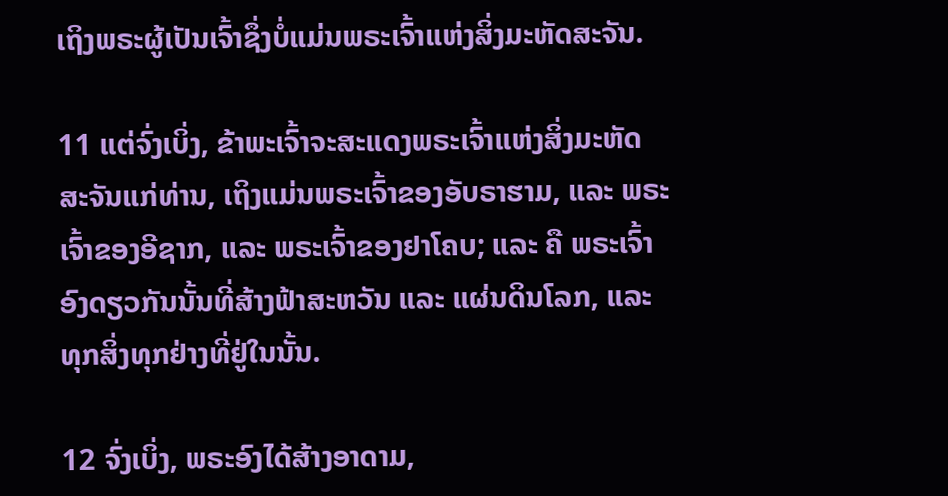ເຖິງພຣະຜູ້ເປັນເຈົ້າຊຶ່ງບໍ່ແມ່ນພຣະເຈົ້າແຫ່ງສິ່ງມະຫັດສະຈັນ.

11 ແຕ່ຈົ່ງເບິ່ງ, ຂ້າພະເຈົ້າຈະສະແດງພຣະເຈົ້າແຫ່ງສິ່ງມະຫັດສະຈັນແກ່ທ່ານ, ເຖິງແມ່ນພຣະເຈົ້າຂອງອັບຣາຮາມ, ແລະ ພຣະເຈົ້າຂອງອີຊາກ, ແລະ ພຣະເຈົ້າຂອງຢາໂຄບ; ແລະ ຄື ພຣະເຈົ້າອົງດຽວກັນນັ້ນທີ່ສ້າງຟ້າສະຫວັນ ແລະ ແຜ່ນດິນໂລກ, ແລະ ທຸກສິ່ງທຸກຢ່າງທີ່ຢູ່ໃນນັ້ນ.

12 ຈົ່ງເບິ່ງ, ພຣະອົງໄດ້ສ້າງອາດາມ,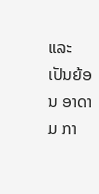ແລະ ເປັນຍ້ອນ ອາດາມ ກາ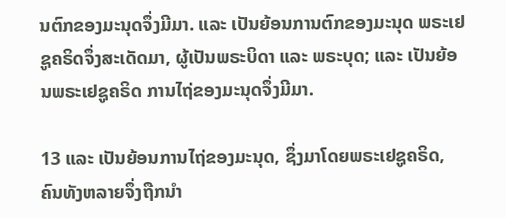ນຕົກຂອງມະນຸດຈຶ່ງມີມາ. ແລະ ເປັນຍ້ອນການຕົກຂອງມະນຸດ ພຣະເຢຊູຄຣິດຈຶ່ງສະເດັດມາ, ຜູ້ເປັນພຣະບິດາ ແລະ ພຣະບຸດ; ແລະ ເປັນຍ້ອນພຣະເຢຊູຄຣິດ ການໄຖ່ຂອງມະນຸດຈຶ່ງມີມາ.

13 ແລະ ເປັນຍ້ອນການໄຖ່ຂອງມະນຸດ, ຊຶ່ງມາໂດຍພຣະເຢຊູຄຣິດ, ຄົນທັງຫລາຍຈຶ່ງຖືກນຳ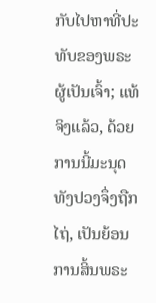ກັບໄປຫາທີ່ປະທັບຂອງພຣະຜູ້ເປັນເຈົ້າ; ແທ້ຈິງແລ້ວ, ດ້ວຍການນີ້ມະນຸດທັງປວງຈຶ່ງຖືກໄຖ່, ເປັນຍ້ອນການສິ້ນພຣະ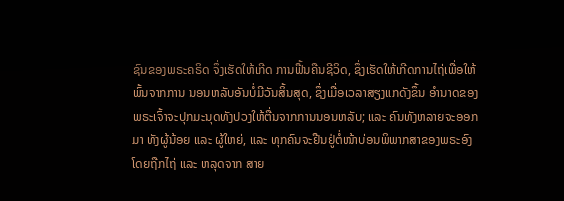ຊົນຂອງພຣະຄຣິດ ຈຶ່ງເຮັດໃຫ້ເກີດ ການຟື້ນຄືນຊີວິດ, ຊຶ່ງເຮັດໃຫ້ເກີດການໄຖ່ເພື່ອໃຫ້ພົ້ນຈາກການ ນອນຫລັບອັນບໍ່ມີວັນສິ້ນສຸດ, ຊຶ່ງເມື່ອເວລາສຽງແກດັງຂຶ້ນ ອຳນາດຂອງພຣະເຈົ້າຈະປຸກມະນຸດທັງປວງໃຫ້ຕື່ນຈາກການນອນຫລັບ; ແລະ ຄົນທັງຫລາຍຈະອອກມາ ທັງຜູ້ນ້ອຍ ແລະ ຜູ້ໃຫຍ່, ແລະ ທຸກຄົນຈະຢືນຢູ່ຕໍ່ໜ້າບ່ອນພິພາກສາຂອງພຣະອົງ ໂດຍຖືກໄຖ່ ແລະ ຫລຸດຈາກ ສາຍ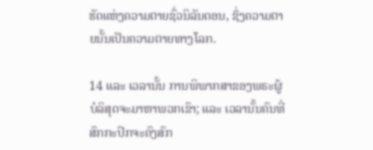ຮັດແຫ່ງຄວາມຕາຍຊົ່ວນິລັນດອນ, ຊຶ່ງຄວາມຕາຍນັ້ນເປັນຄວາມຕາຍທາງໂລກ.

14 ແລະ ເວລານັ້ນ ການພິພາກສາຂອງພຣະຜູ້ບໍລິສຸດຈະມາຫາພວກເຂົາ; ແລະ ເວລານັ້ນຄົນທີ່ ສົກກະປົກຈະຄົງສົກ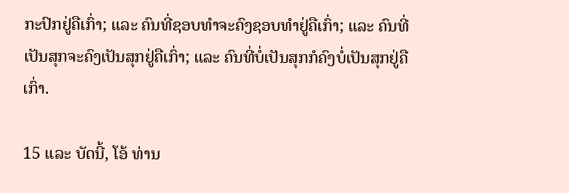ກະປົກຢູ່ຄືເກົ່າ; ແລະ ຄົນທີ່ຊອບທຳຈະຄົງຊອບທຳຢູ່ຄືເກົ່າ; ແລະ ຄົນທີ່ເປັນສຸກຈະຄົງເປັນສຸກຢູ່ຄືເກົ່າ; ແລະ ຄົນທີ່ບໍ່ເປັນສຸກກໍຄົງບໍ່ເປັນສຸກຢູ່ຄືເກົ່າ.

15 ແລະ ບັດນີ້, ໂອ້ ທ່ານ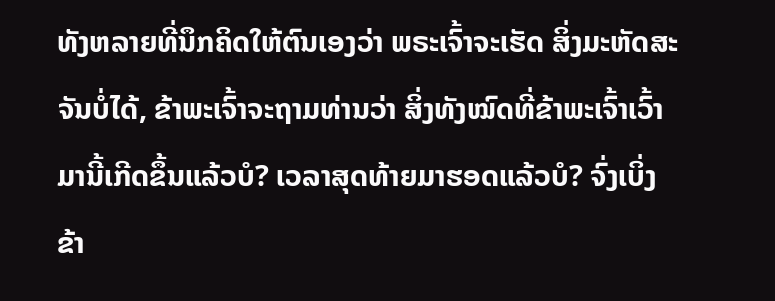ທັງຫລາຍທີ່ນຶກຄິດໃຫ້ຕົນເອງວ່າ ພຣະເຈົ້າຈະເຮັດ ສິ່ງມະຫັດສະຈັນບໍ່ໄດ້, ຂ້າພະເຈົ້າຈະຖາມທ່ານວ່າ ສິ່ງທັງໝົດທີ່ຂ້າພະເຈົ້າເວົ້າມານີ້ເກີດຂຶ້ນແລ້ວບໍ? ເວລາສຸດທ້າຍມາຮອດແລ້ວບໍ? ຈົ່ງເບິ່ງ ຂ້າ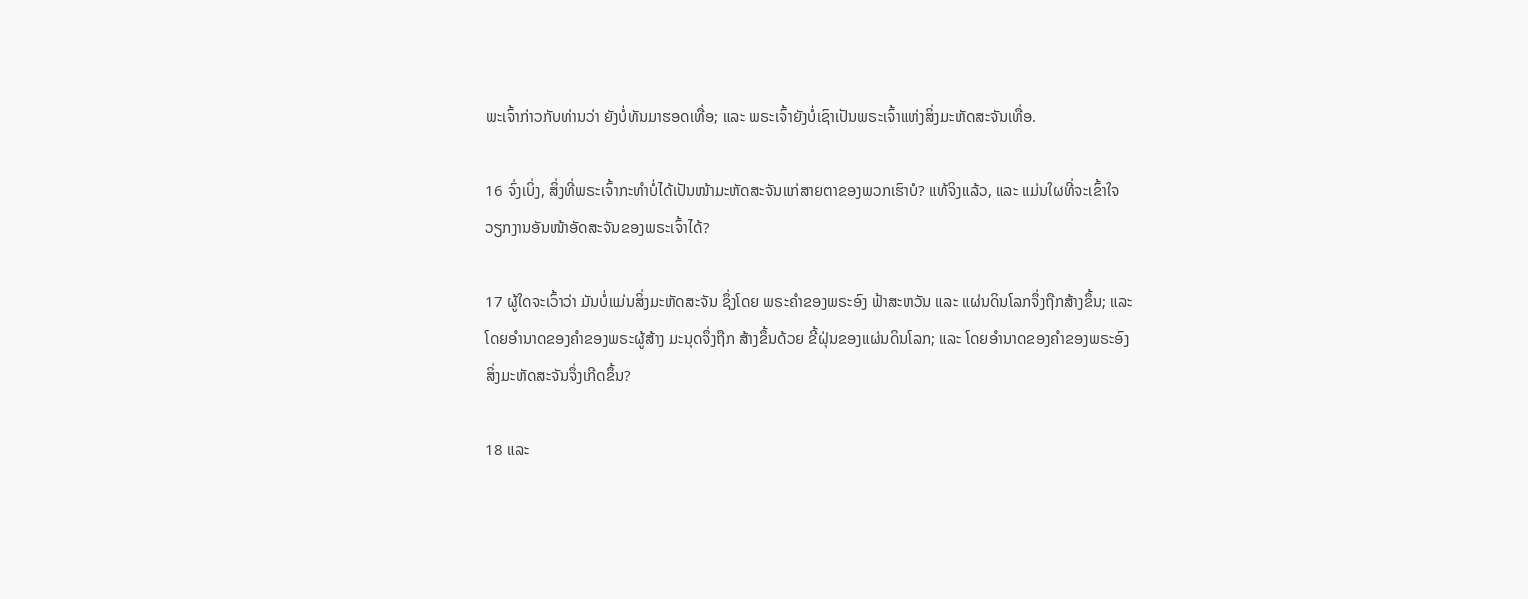ພະເຈົ້າກ່າວກັບທ່ານວ່າ ຍັງບໍ່ທັນມາຮອດເທື່ອ; ແລະ ພຣະເຈົ້າຍັງບໍ່ເຊົາເປັນພຣະເຈົ້າແຫ່ງສິ່ງມະຫັດສະຈັນເທື່ອ.

16 ຈົ່ງເບິ່ງ, ສິ່ງທີ່ພຣະເຈົ້າກະທຳບໍ່ໄດ້ເປັນໜ້າມະຫັດສະຈັນແກ່ສາຍຕາຂອງພວກເຮົາບໍ? ແທ້ຈິງແລ້ວ, ແລະ ແມ່ນໃຜທີ່ຈະເຂົ້າໃຈ ວຽກງານອັນໜ້າອັດສະຈັນຂອງພຣະເຈົ້າໄດ້?

17 ຜູ້ໃດຈະເວົ້າວ່າ ມັນບໍ່ແມ່ນສິ່ງມະຫັດສະຈັນ ຊຶ່ງໂດຍ ພຣະຄຳຂອງພຣະອົງ ຟ້າສະຫວັນ ແລະ ແຜ່ນດິນໂລກຈຶ່ງຖືກສ້າງຂຶ້ນ; ແລະ ໂດຍອຳນາດຂອງຄຳຂອງພຣະຜູ້ສ້າງ ມະນຸດຈຶ່ງຖືກ ສ້າງຂຶ້ນດ້ວຍ ຂີ້ຝຸ່ນຂອງແຜ່ນດິນໂລກ; ແລະ ໂດຍອຳນາດຂອງຄຳຂອງພຣະອົງ ສິ່ງມະຫັດສະຈັນຈຶ່ງເກີດຂຶ້ນ?

18 ແລະ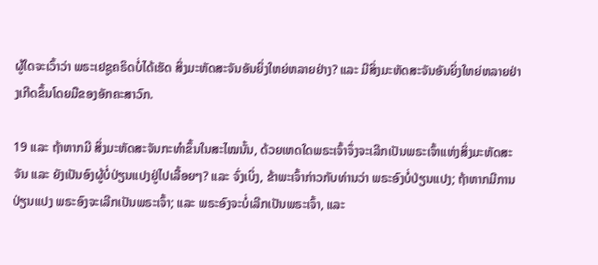ຜູ້ໃດຈະເວົ້າວ່າ ພຣະເຢຊູຄຣິດບໍ່ໄດ້ເຮັດ ສິ່ງມະຫັດສະຈັນອັນຍິ່ງໃຫຍ່ຫລາຍຢ່າງ? ແລະ ມີສິ່ງມະຫັດສະຈັນອັນຍິ່ງໃຫຍ່ຫລາຍຢ່າງເກີດຂຶ້ນໂດຍມືຂອງອັກຄະສາວົກ.

19 ແລະ ຖ້າຫາກມີ ສິ່ງມະຫັດສະຈັນກະທຳຂຶ້ນໃນສະໄໝນັ້ນ, ດ້ວຍເຫດໃດພຣະເຈົ້າຈຶ່ງຈະເລີກເປັນພຣະເຈົ້າແຫ່ງສິ່ງມະຫັດສະຈັນ ແລະ ຍັງເປັນອົງຜູ້ບໍ່ປ່ຽນແປງຢູ່ໄປເລື້ອຍໆ? ແລະ ຈົ່ງເບິ່ງ, ຂ້າພະເຈົ້າກ່າວກັບທ່ານວ່າ ພຣະອົງບໍ່ປ່ຽນແປງ; ຖ້າຫາກມີການປ່ຽນແປງ ພຣະອົງຈະເລີກເປັນພຣະເຈົ້າ; ແລະ ພຣະອົງຈະບໍ່ເລີກເປັນພຣະເຈົ້າ, ແລະ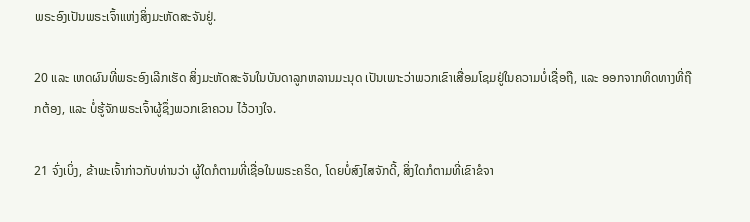ພຣະອົງເປັນພຣະເຈົ້າແຫ່ງສິ່ງມະຫັດສະຈັນຢູ່.

20 ແລະ ເຫດຜົນທີ່ພຣະອົງເລີກເຮັດ ສິ່ງມະຫັດສະຈັນໃນບັນດາລູກຫລານມະນຸດ ເປັນເພາະວ່າພວກເຂົາເສື່ອມໂຊມຢູ່ໃນຄວາມບໍ່ເຊື່ອຖື, ແລະ ອອກຈາກທິດທາງທີ່ຖືກຕ້ອງ, ແລະ ບໍ່ຮູ້ຈັກພຣະເຈົ້າຜູ້ຊຶ່ງພວກເຂົາຄວນ ໄວ້ວາງໃຈ.

21 ຈົ່ງເບິ່ງ, ຂ້າພະເຈົ້າກ່າວກັບທ່ານວ່າ ຜູ້ໃດກໍຕາມທີ່ເຊື່ອໃນພຣະຄຣິດ, ໂດຍບໍ່ສົງໄສຈັກດີ້, ສິ່ງໃດກໍຕາມທີ່ເຂົາຂໍຈາ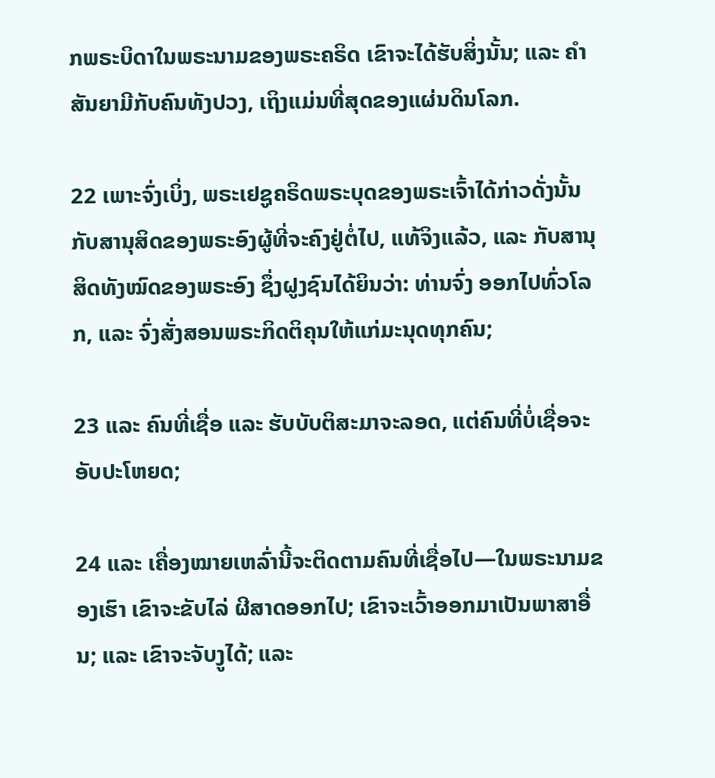ກພຣະບິດາໃນພຣະນາມຂອງພຣະຄຣິດ ເຂົາຈະໄດ້ຮັບສິ່ງນັ້ນ; ແລະ ຄຳສັນຍາມີກັບຄົນທັງປວງ, ເຖິງແມ່ນທີ່ສຸດຂອງແຜ່ນດິນໂລກ.

22 ເພາະຈົ່ງເບິ່ງ, ພຣະເຢຊູຄຣິດພຣະບຸດຂອງພຣະເຈົ້າໄດ້ກ່າວດັ່ງນັ້ນກັບສານຸສິດຂອງພຣະອົງຜູ້ທີ່ຈະຄົງຢູ່ຕໍ່ໄປ, ແທ້ຈິງແລ້ວ, ແລະ ກັບສານຸສິດທັງໝົດຂອງພຣະອົງ ຊຶ່ງຝູງຊົນໄດ້ຍິນວ່າ: ທ່ານຈົ່ງ ອອກໄປທົ່ວໂລກ, ແລະ ຈົ່ງສັ່ງສອນພຣະກິດຕິຄຸນໃຫ້ແກ່ມະນຸດທຸກຄົນ;

23 ແລະ ຄົນທີ່ເຊື່ອ ແລະ ຮັບບັບຕິສະມາຈະລອດ, ແຕ່ຄົນທີ່ບໍ່ເຊື່ອຈະ ອັບປະໂຫຍດ;

24 ແລະ ເຄື່ອງໝາຍເຫລົ່ານີ້ຈະຕິດຕາມຄົນທີ່ເຊື່ອໄປ—ໃນພຣະນາມຂອງເຮົາ ເຂົາຈະຂັບໄລ່ ຜີສາດອອກໄປ; ເຂົາຈະເວົ້າອອກມາເປັນພາສາອື່ນ; ແລະ ເຂົາຈະຈັບງູໄດ້; ແລະ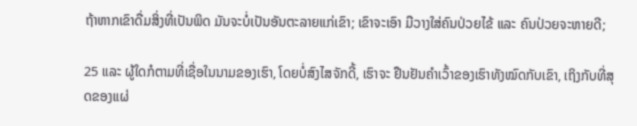ຖ້າຫາກເຂົາດື່ມສິ່ງທີ່ເປັນພິດ ມັນຈະບໍ່ເປັນອັນຕະລາຍແກ່ເຂົາ; ເຂົາຈະເອົາ ມືວາງໃສ່ຄົນປ່ວຍໄຂ້ ແລະ ຄົນປ່ວຍຈະຫາຍດີ;

25 ແລະ ຜູ້ໃດກໍຕາມທີ່ເຊື່ອໃນນາມຂອງເຮົາ, ໂດຍບໍ່ສົງໄສຈັກດີ້, ເຮົາຈະ ຢືນຢັນຄຳເວົ້າຂອງເຮົາທັງໝົດກັບເຂົາ, ເຖິງກັບທີ່ສຸດຂອງແຜ່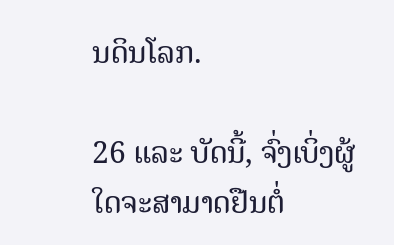ນດິນໂລກ.

26 ແລະ ບັດນີ້, ຈົ່ງເບິ່ງຜູ້ໃດຈະສາມາດຢືນຕໍ່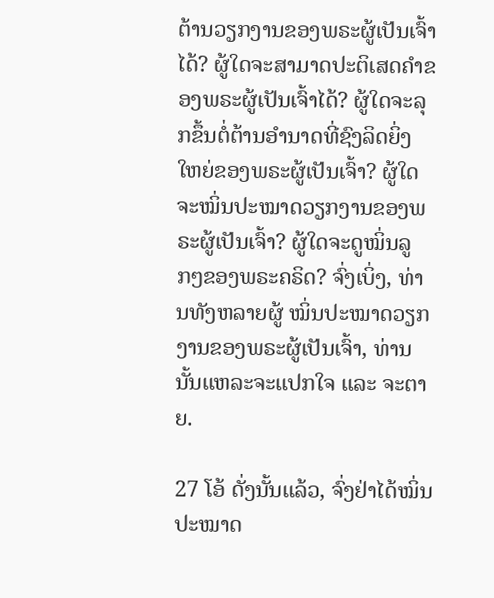ຕ້ານວຽກງານຂອງພຣະຜູ້ເປັນເຈົ້າໄດ້? ຜູ້ໃດຈະສາມາດປະຕິເສດຄຳຂອງພຣະຜູ້ເປັນເຈົ້າໄດ້? ຜູ້ໃດຈະລຸກຂຶ້ນຕໍ່ຕ້ານອຳນາດທີ່ຊົງລິດຍິ່ງໃຫຍ່ຂອງພຣະຜູ້ເປັນເຈົ້າ? ຜູ້ໃດຈະໝິ່ນປະໝາດວຽກງານຂອງພຣະຜູ້ເປັນເຈົ້າ? ຜູ້ໃດຈະດູໝິ່ນລູກໆຂອງພຣະຄຣິດ? ຈົ່ງເບິ່ງ, ທ່ານທັງຫລາຍຜູ້ ໝິ່ນປະໝາດວຽກງານຂອງພຣະຜູ້ເປັນເຈົ້າ, ທ່ານນັ້ນແຫລະຈະແປກໃຈ ແລະ ຈະຕາຍ.

27 ໂອ້ ດັ່ງນັ້ນແລ້ວ, ຈົ່ງຢ່າໄດ້ໝິ່ນປະໝາດ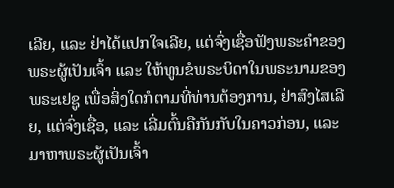ເລີຍ, ແລະ ຢ່າໄດ້ແປກໃຈເລີຍ, ແຕ່ຈົ່ງເຊື່ອຟັງພຣະຄຳຂອງພຣະຜູ້ເປັນເຈົ້າ ແລະ ໃຫ້ທູນຂໍພຣະບິດາໃນພຣະນາມຂອງພຣະເຢຊູ ເພື່ອສິ່ງໃດກໍຕາມທີ່ທ່ານຕ້ອງການ, ຢ່າສົງໄສເລີຍ, ແຕ່ຈົ່ງເຊື່ອ, ແລະ ເລີ່ມຕົ້ນຄືກັນກັບໃນຄາວກ່ອນ, ແລະ ມາຫາພຣະຜູ້ເປັນເຈົ້າ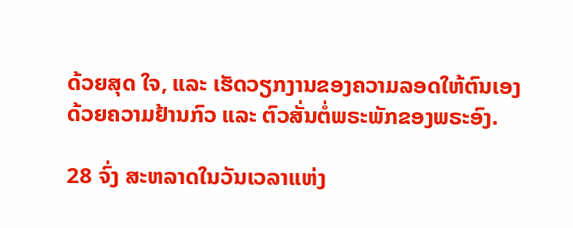ດ້ວຍສຸດ ໃຈ, ແລະ ເຮັດວຽກງານຂອງຄວາມລອດໃຫ້ຕົນເອງດ້ວຍຄວາມຢ້ານກົວ ແລະ ຕົວສັ່ນຕໍ່ພຣະພັກຂອງພຣະອົງ.

28 ຈົ່ງ ສະຫລາດໃນວັນເວລາແຫ່ງ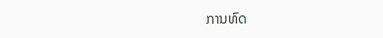ການທົດ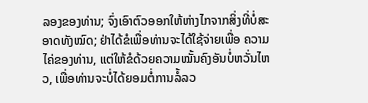ລອງຂອງທ່ານ; ຈົ່ງເອົາຕົວອອກໃຫ້ຫ່າງໄກຈາກສິ່ງທີ່ບໍ່ສະອາດທັງໝົດ; ຢ່າໄດ້ຂໍເພື່ອທ່ານຈະໄດ້ໃຊ້ຈ່າຍເພື່ອ ຄວາມໄຄ່ຂອງທ່ານ, ແຕ່ໃຫ້ຂໍດ້ວຍຄວາມໝັ້ນຄົງອັນບໍ່ຫວັ່ນໄຫວ, ເພື່ອທ່ານຈະບໍ່ໄດ້ຍອມຕໍ່ການລໍ້ລວ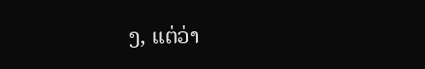ງ, ແຕ່ວ່າ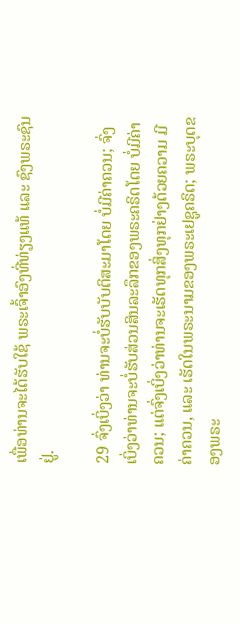ເພື່ອທ່ານຈະໄດ້ຮັບໃຊ້ ພຣະເຈົ້າອົງທີ່ທ່ຽງແທ້ ແລະ ຊົງພຣະຊົນຢູ່.

29 ຈົ່ງເບິ່ງວ່າ ທ່ານຈະບໍ່ຮັບບັບຕິສະມາໂດຍ ບໍ່ມີຄ່າຄວນ; ຈົ່ງເບິ່ງວ່າທ່ານຈະບໍ່ຮັບສ່ວນສິນລະລຶກຂອງພຣະຄຣິດໂດຍ ບໍ່ມີຄ່າຄວນ; ແຕ່ຈົ່ງເບິ່ງວ່າທ່ານຈະເຮັດທຸກສິ່ງທຸກຢ່າງດ້ວຍຄວາມ ມີຄ່າຄວນ, ແລະ ເຮັດໃນພຣະນາມຂອງພຣະເຢຊູຄຣິດ; ພຣະບຸດຂອງພຣະ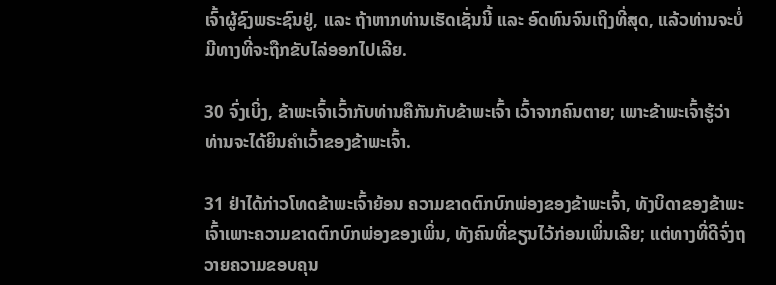ເຈົ້າຜູ້ຊົງພຣະຊົນຢູ່, ແລະ ຖ້າຫາກທ່ານເຮັດເຊັ່ນນີ້ ແລະ ອົດທົນຈົນເຖິງທີ່ສຸດ, ແລ້ວທ່ານຈະບໍ່ມີທາງທີ່ຈະຖືກຂັບໄລ່ອອກໄປເລີຍ.

30 ຈົ່ງເບິ່ງ, ຂ້າພະເຈົ້າເວົ້າກັບທ່ານຄືກັນກັບຂ້າພະເຈົ້າ ເວົ້າຈາກຄົນຕາຍ; ເພາະຂ້າພະເຈົ້າຮູ້ວ່າ ທ່ານຈະໄດ້ຍິນຄຳເວົ້າຂອງຂ້າພະເຈົ້າ.

31 ຢ່າໄດ້ກ່າວໂທດຂ້າພະເຈົ້າຍ້ອນ ຄວາມຂາດຕົກບົກພ່ອງຂອງຂ້າພະເຈົ້າ, ທັງບິດາຂອງຂ້າພະເຈົ້າເພາະຄວາມຂາດຕົກບົກພ່ອງຂອງເພິ່ນ, ທັງຄົນທີ່ຂຽນໄວ້ກ່ອນເພິ່ນເລີຍ; ແຕ່ທາງທີ່ດີຈົ່ງຖວາຍຄວາມຂອບຄຸນ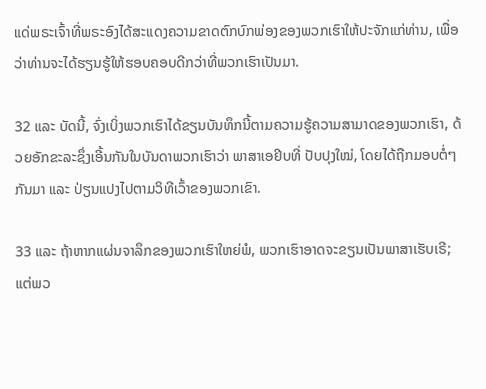ແດ່ພຣະເຈົ້າທີ່ພຣະອົງໄດ້ສະແດງຄວາມຂາດຕົກບົກພ່ອງຂອງພວກເຮົາໃຫ້ປະຈັກແກ່ທ່ານ, ເພື່ອວ່າທ່ານຈະໄດ້ຮຽນຮູ້ໃຫ້ຮອບຄອບດີກວ່າທີ່ພວກເຮົາເປັນມາ.

32 ແລະ ບັດນີ້, ຈົ່ງເບິ່ງພວກເຮົາໄດ້ຂຽນບັນທຶກນີ້ຕາມຄວາມຮູ້ຄວາມສາມາດຂອງພວກເຮົາ, ດ້ວຍອັກຂະລະຊຶ່ງເອີ້ນກັນໃນບັນດາພວກເຮົາວ່າ ພາສາເອຢິບທີ່ ປັບປຸງໃໝ່, ໂດຍໄດ້ຖືກມອບຕໍ່ໆກັນມາ ແລະ ປ່ຽນແປງໄປຕາມວິທີເວົ້າຂອງພວກເຂົາ.

33 ແລະ ຖ້າຫາກແຜ່ນຈາລຶກຂອງພວກເຮົາໃຫຍ່ພໍ, ພວກເຮົາອາດຈະຂຽນເປັນພາສາເຮັບເຣີ; ແຕ່ພວ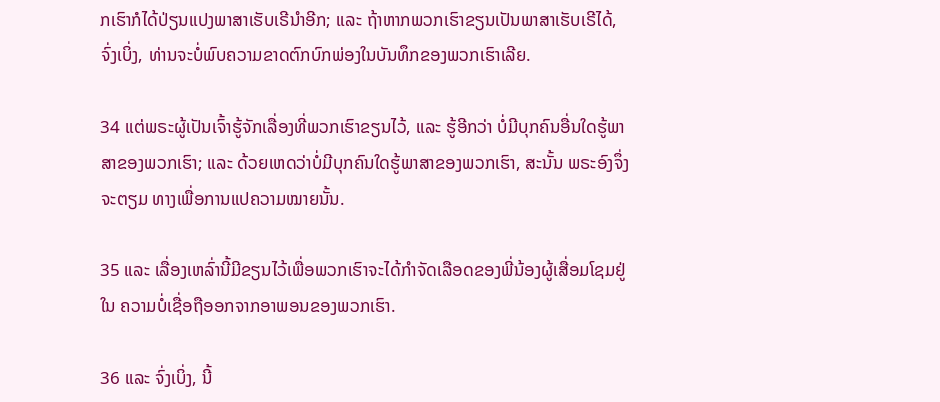ກເຮົາກໍໄດ້ປ່ຽນແປງພາສາເຮັບເຣີນຳອີກ; ແລະ ຖ້າຫາກພວກເຮົາຂຽນເປັນພາສາເຮັບເຣີໄດ້, ຈົ່ງເບິ່ງ, ທ່ານຈະບໍ່ພົບຄວາມຂາດຕົກບົກພ່ອງໃນບັນທຶກຂອງພວກເຮົາເລີຍ.

34 ແຕ່ພຣະຜູ້ເປັນເຈົ້າຮູ້ຈັກເລື່ອງທີ່ພວກເຮົາຂຽນໄວ້, ແລະ ຮູ້ອີກວ່າ ບໍ່ມີບຸກຄົນອື່ນໃດຮູ້ພາສາຂອງພວກເຮົາ; ແລະ ດ້ວຍເຫດວ່າບໍ່ມີບຸກຄົນໃດຮູ້ພາສາຂອງພວກເຮົາ, ສະນັ້ນ ພຣະອົງຈຶ່ງຈະຕຽມ ທາງເພື່ອການແປຄວາມໝາຍນັ້ນ.

35 ແລະ ເລື່ອງເຫລົ່ານີ້ມີຂຽນໄວ້ເພື່ອພວກເຮົາຈະໄດ້ກຳຈັດເລືອດຂອງພີ່ນ້ອງຜູ້ເສື່ອມໂຊມຢູ່ໃນ ຄວາມບໍ່ເຊື່ອຖືອອກຈາກອາພອນຂອງພວກເຮົາ.

36 ແລະ ຈົ່ງເບິ່ງ, ນີ້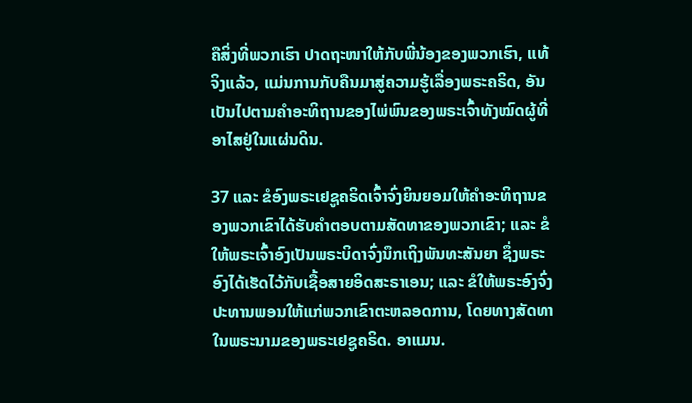ຄືສິ່ງທີ່ພວກເຮົາ ປາດຖະໜາໃຫ້ກັບພີ່ນ້ອງຂອງພວກເຮົາ, ແທ້ຈິງແລ້ວ, ແມ່ນການກັບຄືນມາສູ່ຄວາມຮູ້ເລື່ອງພຣະຄຣິດ, ອັນເປັນໄປຕາມຄຳອະທິຖານຂອງໄພ່ພົນຂອງພຣະເຈົ້າທັງໝົດຜູ້ທີ່ອາໄສຢູ່ໃນແຜ່ນດິນ.

37 ແລະ ຂໍອົງພຣະເຢຊູຄຣິດເຈົ້າຈົ່ງຍິນຍອມໃຫ້ຄຳອະທິຖານຂອງພວກເຂົາໄດ້ຮັບຄຳຕອບຕາມສັດທາຂອງພວກເຂົາ; ແລະ ຂໍໃຫ້ພຣະເຈົ້າອົງເປັນພຣະບິດາຈົ່ງນຶກເຖິງພັນທະສັນຍາ ຊຶ່ງພຣະອົງໄດ້ເຮັດໄວ້ກັບເຊື້ອສາຍອິດສະຣາເອນ; ແລະ ຂໍໃຫ້ພຣະອົງຈົ່ງປະທານພອນໃຫ້ແກ່ພວກເຂົາຕະຫລອດການ, ໂດຍທາງສັດທາໃນພຣະນາມຂອງພຣະເຢຊູຄຣິດ. ອາແມນ.